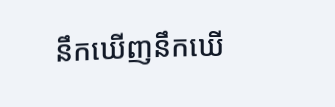នឹកឃើញនឹកឃើ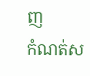ញ
កំណត់ស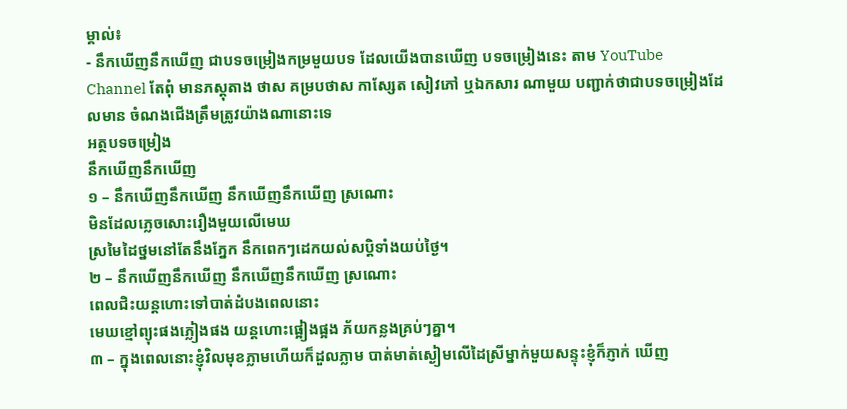ម្គាល់៖
- នឹកឃើញនឹកឃើញ ជាបទចម្រៀងកម្រមួយបទ ដែលយើងបានឃើញ បទចម្រៀងនេះ តាម YouTube Channel តែពុំ មានភស្តុតាង ថាស គម្របថាស កាស្សែត សៀវភៅ ឬឯកសារ ណាមួយ បញ្ជាក់ថាជាបទចម្រៀងដែលមាន ចំណងជើងត្រឹមត្រូវយ៉ាងណានោះទេ
អត្ថបទចម្រៀង
នឹកឃើញនឹកឃើញ
១ – នឹកឃើញនឹកឃើញ នឹកឃើញនឹកឃើញ ស្រណោះ
មិនដែលភ្លេចសោះរឿងមួយលើមេឃ
ស្រមៃដៃថ្នមនៅតែនឹងភ្នែក នឹកពេកៗដេកយល់សប្តិទាំងយប់ថ្ងៃ។
២ – នឹកឃើញនឹកឃើញ នឹកឃើញនឹកឃើញ ស្រណោះ
ពេលជិះយន្តហោះទៅបាត់ដំបងពេលនោះ
មេឃខ្មៅព្យុះផងភ្លៀងផង យន្តហោះផ្អៀងផ្អង ភ័យកន្លងគ្រប់ៗគ្នា។
៣ – ក្នុងពេលនោះខ្ញុំវិលមុខភ្លាមហើយក៏ដួលភ្លាម បាត់មាត់ស្ងៀមលើដៃស្រីម្នាក់មួយសន្ទុះខ្ញុំក៏ភ្ញាក់ ឃើញ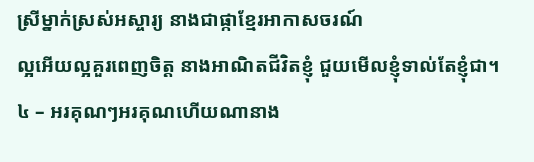ស្រីម្នាក់ស្រស់អស្ចារ្យ នាងជាផ្កាខ្មែរអាកាសចរណ៍
ល្អអើយល្អគួរពេញចិត្ត នាងអាណិតជីវិតខ្ញុំ ជួយមើលខ្ញុំទាល់តែខ្ញុំជា។
៤ – អរគុណៗអរគុណហើយណានាង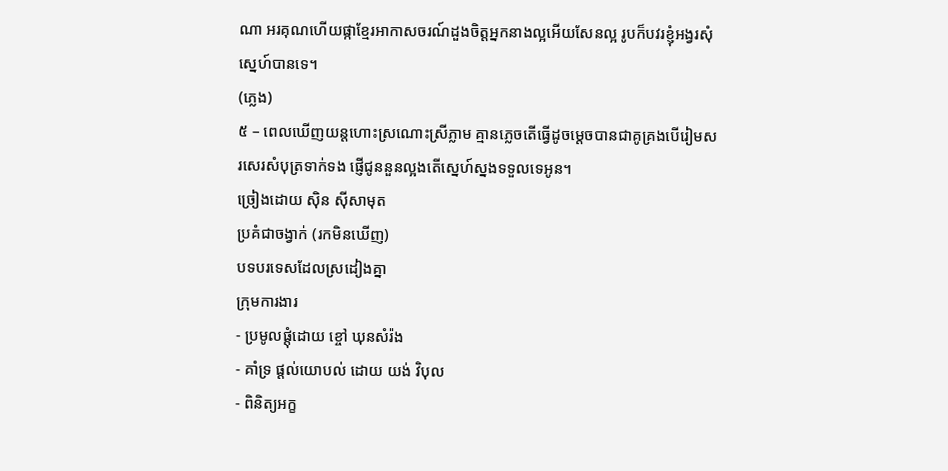ណា អរគុណហើយផ្កាខ្មែរអាកាសចរណ៍ដួងចិត្តអ្នកនាងល្អអើយសែនល្អ រូបក៏បវរខ្ញុំអង្វរសុំស្នេហ៍បានទេ។
(ភ្លេង)
៥ – ពេលឃើញយន្តហោះស្រណោះស្រីភ្លាម គ្មានភ្លេចតើធ្វើដូចម្តេចបានជាគូគ្រងបើរៀមសរសេរសំបុត្រទាក់ទង ផ្ញើជូននួនល្អងតើស្នេហ៍ស្នងទទួលទេអូន។
ច្រៀងដោយ ស៊ិន ស៊ីសាមុត
ប្រគំជាចង្វាក់ (រកមិនឃើញ)
បទបរទេសដែលស្រដៀងគ្នា
ក្រុមការងារ
- ប្រមូលផ្តុំដោយ ខ្ចៅ ឃុនសំរ៉ង
- គាំទ្រ ផ្តល់យោបល់ ដោយ យង់ វិបុល
- ពិនិត្យអក្ខ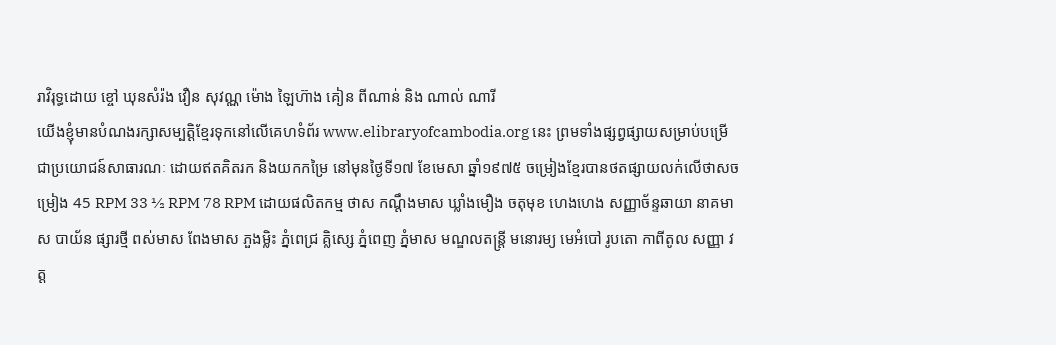រាវិរុទ្ធដោយ ខ្ចៅ ឃុនសំរ៉ង វឿន សុវណ្ណ ម៉ោង ឡៃហ៊ាង គៀន ពីណាន់ និង ណាល់ ណារី
យើងខ្ញុំមានបំណងរក្សាសម្បត្តិខ្មែរទុកនៅលើគេហទំព័រ www.elibraryofcambodia.org នេះ ព្រមទាំងផ្សព្វផ្សាយសម្រាប់បម្រើជាប្រយោជន៍សាធារណៈ ដោយឥតគិតរក និងយកកម្រៃ នៅមុនថ្ងៃទី១៧ ខែមេសា ឆ្នាំ១៩៧៥ ចម្រៀងខ្មែរបានថតផ្សាយលក់លើថាសចម្រៀង 45 RPM 33 ½ RPM 78 RPM ដោយផលិតកម្ម ថាស កណ្ដឹងមាស ឃ្លាំងមឿង ចតុមុខ ហេងហេង សញ្ញាច័ន្ទឆាយា នាគមាស បាយ័ន ផ្សារថ្មី ពស់មាស ពែងមាស ភួងម្លិះ ភ្នំពេជ្រ គ្លិស្សេ ភ្នំពេញ ភ្នំមាស មណ្ឌលតន្រ្តី មនោរម្យ មេអំបៅ រូបតោ កាពីតូល សញ្ញា វត្ត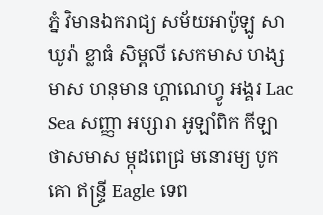ភ្នំ វិមានឯករាជ្យ សម័យអាប៉ូឡូ សាឃូរ៉ា ខ្លាធំ សិម្ពលី សេកមាស ហង្សមាស ហនុមាន ហ្គាណេហ្វូ អង្គរ Lac Sea សញ្ញា អប្សារា អូឡាំពិក កីឡា ថាសមាស ម្កុដពេជ្រ មនោរម្យ បូកគោ ឥន្ទ្រី Eagle ទេព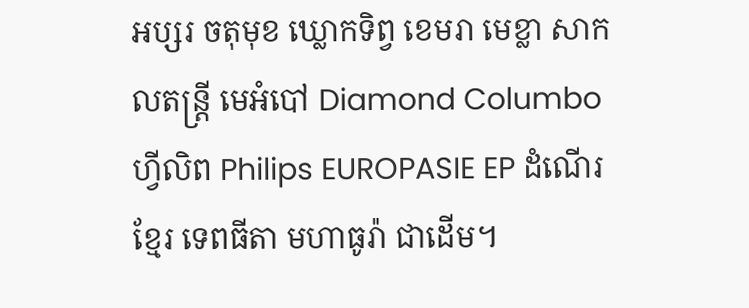អប្សរ ចតុមុខ ឃ្លោកទិព្វ ខេមរា មេខ្លា សាកលតន្ត្រី មេអំបៅ Diamond Columbo ហ្វីលិព Philips EUROPASIE EP ដំណើរខ្មែរ ទេពធីតា មហាធូរ៉ា ជាដើម។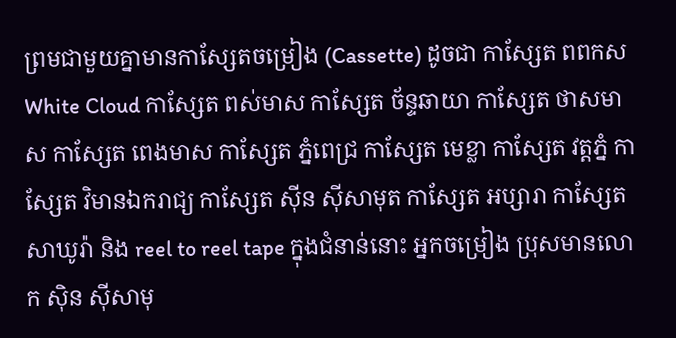ព្រមជាមួយគ្នាមានកាសែ្សតចម្រៀង (Cassette) ដូចជា កាស្សែត ពពកស White Cloud កាស្សែត ពស់មាស កាស្សែត ច័ន្ទឆាយា កាស្សែត ថាសមាស កាស្សែត ពេងមាស កាស្សែត ភ្នំពេជ្រ កាស្សែត មេខ្លា កាស្សែត វត្តភ្នំ កាស្សែត វិមានឯករាជ្យ កាស្សែត ស៊ីន ស៊ីសាមុត កាស្សែត អប្សារា កាស្សែត សាឃូរ៉ា និង reel to reel tape ក្នុងជំនាន់នោះ អ្នកចម្រៀង ប្រុសមានលោក ស៊ិន ស៊ីសាមុ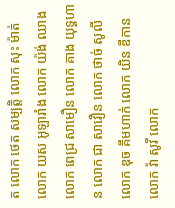ត លោក ថេត សម្បត្តិ លោក សុះ ម៉ាត់ លោក យស អូឡារាំង លោក យ៉ង់ ឈាង លោក ពេជ្រ សាមឿន លោក គាង យុទ្ធហាន លោក ជា សាវឿន លោក ថាច់ សូលី លោក ឌុច គឹមហាក់ លោក យិន ឌីកាន លោក វ៉ា សូវី លោក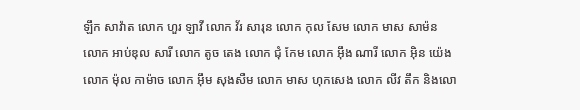ឡឹក សាវ៉ាត លោក ហួរ ឡាវី លោក វ័រ សារុន លោក កុល សែម លោក មាស សាម៉ន លោក អាប់ឌុល សារី លោក តូច តេង លោក ជុំ កែម លោក អ៊ឹង ណារី លោក អ៊ិន យ៉េង លោក ម៉ុល កាម៉ាច លោក អ៊ឹម សុងសឺម លោក មាស ហុកសេង លោក លីវ តឹក និងលោ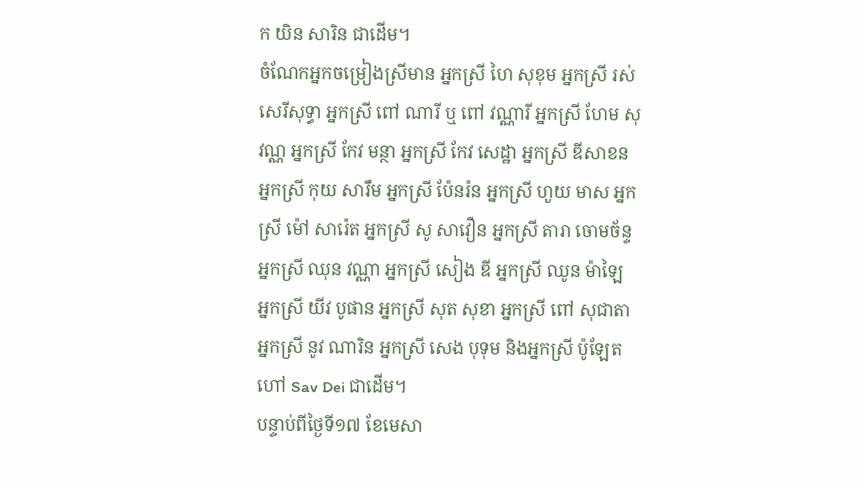ក យិន សារិន ជាដើម។
ចំណែកអ្នកចម្រៀងស្រីមាន អ្នកស្រី ហៃ សុខុម អ្នកស្រី រស់សេរីសុទ្ធា អ្នកស្រី ពៅ ណារី ឬ ពៅ វណ្ណារី អ្នកស្រី ហែម សុវណ្ណ អ្នកស្រី កែវ មន្ថា អ្នកស្រី កែវ សេដ្ឋា អ្នកស្រី ឌីសាខន អ្នកស្រី កុយ សារឹម អ្នកស្រី ប៉ែនរ៉ន អ្នកស្រី ហួយ មាស អ្នកស្រី ម៉ៅ សារ៉េត អ្នកស្រី សូ សាវឿន អ្នកស្រី តារា ចោមច័ន្ទ អ្នកស្រី ឈុន វណ្ណា អ្នកស្រី សៀង ឌី អ្នកស្រី ឈូន ម៉ាឡៃ អ្នកស្រី យីវ បូផាន អ្នកស្រី សុត សុខា អ្នកស្រី ពៅ សុជាតា អ្នកស្រី នូវ ណារិន អ្នកស្រី សេង បុទុម និងអ្នកស្រី ប៉ូឡែត ហៅ Sav Dei ជាដើម។
បន្ទាប់ពីថ្ងៃទី១៧ ខែមេសា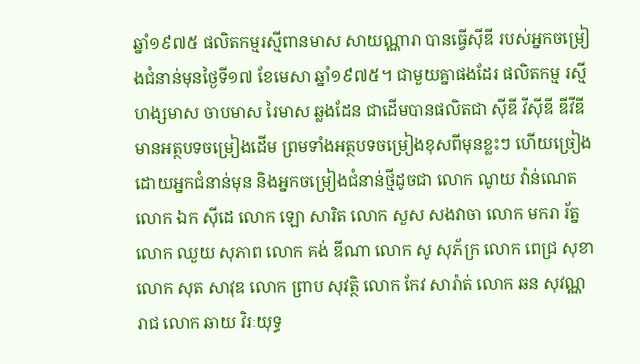ឆ្នាំ១៩៧៥ ផលិតកម្មរស្មីពានមាស សាយណ្ណារា បានធ្វើស៊ីឌី របស់អ្នកចម្រៀងជំនាន់មុនថ្ងៃទី១៧ ខែមេសា ឆ្នាំ១៩៧៥។ ជាមួយគ្នាផងដែរ ផលិតកម្ម រស្មីហង្សមាស ចាបមាស រៃមាស ឆ្លងដែន ជាដើមបានផលិតជា ស៊ីឌី វីស៊ីឌី ឌីវីឌី មានអត្ថបទចម្រៀងដើម ព្រមទាំងអត្ថបទចម្រៀងខុសពីមុនខ្លះៗ ហើយច្រៀងដោយអ្នកជំនាន់មុន និងអ្នកចម្រៀងជំនាន់ថ្មីដូចជា លោក ណូយ វ៉ាន់ណេត លោក ឯក ស៊ីដេ លោក ឡោ សារិត លោក សួស សងវាចា លោក មករា រ័ត្ន លោក ឈួយ សុភាព លោក គង់ ឌីណា លោក សូ សុភ័ក្រ លោក ពេជ្រ សុខា លោក សុត សាវុឌ លោក ព្រាប សុវត្ថិ លោក កែវ សារ៉ាត់ លោក ឆន សុវណ្ណរាជ លោក ឆាយ វិរៈយុទ្ធ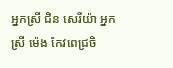អ្នកស្រី ជិន សេរីយ៉ា អ្នកស្រី ម៉េង កែវពេជ្រចិ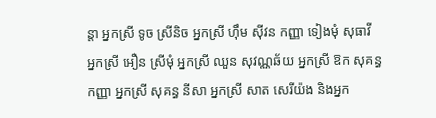ន្តា អ្នកស្រី ទូច ស្រីនិច អ្នកស្រី ហ៊ឹម ស៊ីវន កញ្ញា ទៀងមុំ សុធាវី អ្នកស្រី អឿន ស្រីមុំ អ្នកស្រី ឈួន សុវណ្ណឆ័យ អ្នកស្រី ឱក សុគន្ធកញ្ញា អ្នកស្រី សុគន្ធ នីសា អ្នកស្រី សាត សេរីយ៉ង និងអ្នក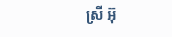ស្រី អ៊ុ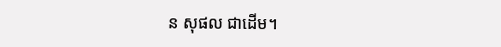ន សុផល ជាដើម។